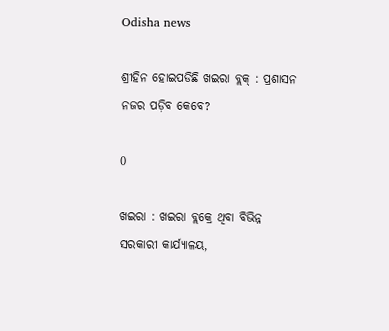Odisha news

ଶ୍ରୀହିନ ହୋଇପଡିଛି ଖଇରା ବ୍ଲକ୍ : ପ୍ରଶାସନ ନଜର ପଡ଼ିବ କେବେ?

0

ଖଇରା : ଖଇରା ବ୍ଲକ୍ରେ ଥିବା ବିଭିନ୍ନ ସରକାରୀ କାର୍ଯ୍ୟାଳୟ,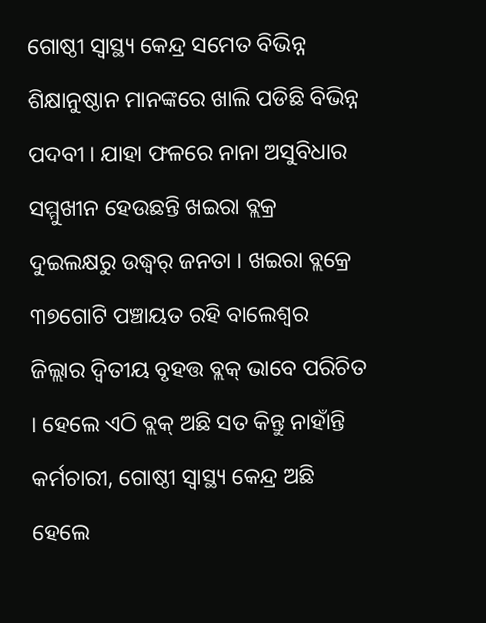ଗୋଷ୍ଠୀ ସ୍ୱାସ୍ଥ୍ୟ କେନ୍ଦ୍ର ସମେତ ବିଭିନ୍ନ ଶିକ୍ଷାନୁଷ୍ଠାନ ମାନଙ୍କରେ ଖାଲି ପଡିଛି ବିଭିନ୍ନ ପଦବୀ । ଯାହା ଫଳରେ ନାନା ଅସୁବିଧାର ସମ୍ମୁଖୀନ ହେଉଛନ୍ତି ଖଇରା ବ୍ଲକ୍ର ଦୁଇଲକ୍ଷରୁ ଉଦ୍ଧ୍ୱର୍ ଜନତା । ଖଇରା ବ୍ଲକ୍ରେ ୩୭ଗୋଟି ପଞ୍ଚାୟତ ରହି ବାଲେଶ୍ୱର ଜିଲ୍ଲାର ଦ୍ୱିତୀୟ ବୃହତ୍ତ ବ୍ଲକ୍ ଭାବେ ପରିଚିତ । ହେଲେ ଏଠି ବ୍ଲକ୍ ଅଛି ସତ କିନ୍ତୁ ନାହାଁନ୍ତି କର୍ମଚାରୀ, ଗୋଷ୍ଠୀ ସ୍ୱାସ୍ଥ୍ୟ କେନ୍ଦ୍ର ଅଛି ହେଲେ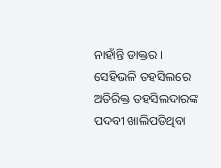ନାହାଁନ୍ତି ଡାକ୍ତର । ସେହିଭଳି ତହସିଲରେ ଅତିରିକ୍ତ ତହସିଲଦାରଙ୍କ ପଦବୀ ଖାଲିପଡିଥିବା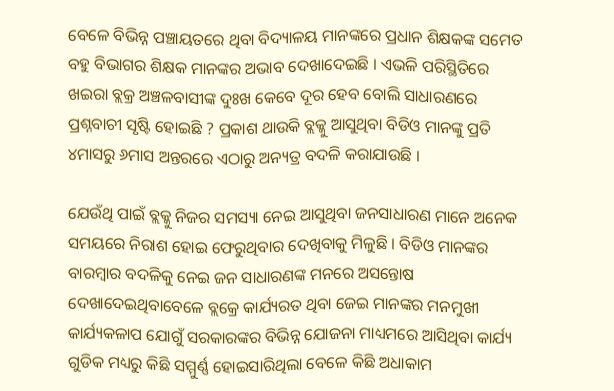ବେଳେ ବିଭିନ୍ନ ପଞ୍ଚାୟତରେ ଥିବା ବିଦ୍ୟାଳୟ ମାନଙ୍କରେ ପ୍ରଧାନ ଶିକ୍ଷକଙ୍କ ସମେତ ବହୁ ବିଭାଗର ଶିକ୍ଷକ ମାନଙ୍କର ଅଭାବ ଦେଖାଦେଇଛି । ଏଭଳି ପରିସ୍ଥିତିରେ ଖଇରା ବ୍ଲକ୍ର ଅଞ୍ଚଳବାସୀଙ୍କ ଦୁଃଖ କେବେ ଦୂର ହେବ ବୋଲି ସାଧାରଣରେ ପ୍ରଶ୍ନବାଚୀ ସୃଷ୍ଟି ହୋଇଛି ? ପ୍ରକାଶ ଥାଉକି ବ୍ଲକ୍କୁ ଆସୁଥିବା ବିଡିଓ ମାନଙ୍କୁ ପ୍ରତି ୪ମାସରୁ ୬ମାସ ଅନ୍ତରରେ ଏଠାରୁ ଅନ୍ୟତ୍ର ବଦଳି କରାଯାଉଛି ।

ଯେଉଁଥି ପାଇଁ ବ୍ଲକ୍କୁ ନିଜର ସମସ୍ୟା ନେଇ ଆସୁଥିବା ଜନସାଧାରଣ ମାନେ ଅନେକ ସମୟରେ ନିରାଶ ହୋଇ ଫେରୁଥିବାର ଦେଖିବାକୁ ମିଳୁଛି । ବିଡିଓ ମାନଙ୍କର ବାରମ୍ବାର ବଦଳିକୁ ନେଇ ଜନ ସାଧାରଣଙ୍କ ମନରେ ଅସନ୍ତୋଷ ଦେଖାଦେଇଥିବାବେଳେ ବ୍ଲକ୍ରେ କାର୍ଯ୍ୟରତ ଥିବା ଜେଇ ମାନଙ୍କର ମନମୁଖୀ କାର୍ଯ୍ୟକଳାପ ଯୋଗୁଁ ସରକାରଙ୍କର ବିଭିନ୍ନ ଯୋଜନା ମାଧ୍ୟମରେ ଆସିଥିବା କାର୍ଯ୍ୟ ଗୁଡିକ ମଧ୍ୟରୁ କିଛି ସମ୍ମୁର୍ଣ୍ଣ ହୋଇସାରିଥିଲା ବେଳେ କିଛି ଅଧାକାମ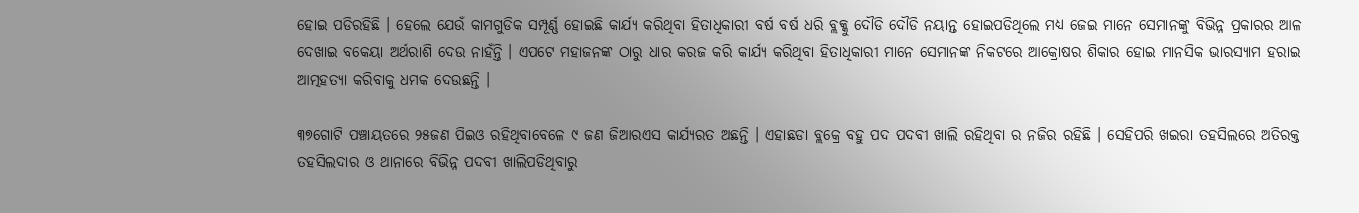ହୋଇ ପଡିରହିଛି । ହେଲେ ଯେଉଁ କାମଗୁଡିକ ସମ୍ପୂର୍ଣ୍ଣ ହୋଇଛି କାର୍ଯ୍ୟ କରିଥିବା ହିତାଧିକାରୀ ବର୍ଷ ବର୍ଷ ଧରି ବ୍ଲକ୍କୁ ଦୌଡି ଦୌଡି ନୟାନ୍ତ ହୋଇପଡିଥିଲେ ମଧ୍ୟ ଜେଇ ମାନେ ସେମାନଙ୍କୁ ବିଭିନ୍ନ ପ୍ରକାରର ଆଳ ଦେଖାଇ ବକେୟା ଅର୍ଥରାଶି ଦେଉ ନାହଁନ୍ତି । ଏପଟେ ମହାଜନଙ୍କ ଠାରୁ ଧାର କରଜ କରି କାର୍ଯ୍ୟ କରିଥିବା ହିତାଧିକାରୀ ମାନେ ସେମାନଙ୍କ ନିକଟରେ ଆକ୍ରୋଷର ଶିକାର ହୋଇ ମାନସିକ ଭାରସ୍ୟାମ ହରାଇ ଆତ୍ମହତ୍ୟା କରିବାକୁ ଧମକ ଦେଉଛନ୍ତି ।

୩୭ଗୋଟି ପଞ୍ଚାୟତରେ ୨୫ଜଣ ପିଇଓ ରହିଥିବାବେଳେ ୯ ଜଣ ଜିଆରଏସ କାର୍ଯ୍ୟରତ ଅଛନ୍ତି । ଏହାଛଡା ବ୍ଲକ୍ରେ ବହୁ ପଦ ପଦବୀ ଖାଲି ରହିଥିବା ର ନଜିର ରହିଛି । ସେହିପରି ଖଇରା ତହସିଲରେ ଅତିରକ୍ତ ତହସିଲଦାର ଓ ଥାନାରେ ବିଭିନ୍ନ ପଦବୀ ଖାଲିପଡିଥିବାରୁ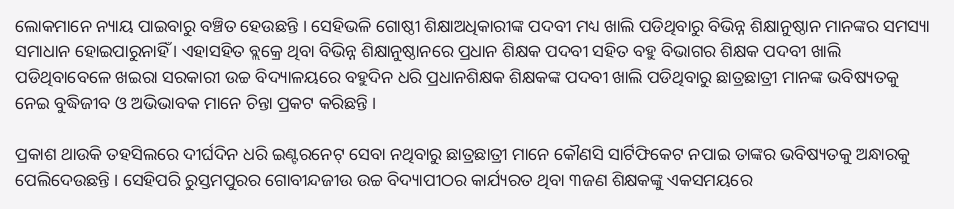ଲୋକମାନେ ନ୍ୟାୟ ପାଇବାରୁ ବଞ୍ଚିତ ହେଉଛନ୍ତି । ସେହିଭଳି ଗୋଷ୍ଠୀ ଶିକ୍ଷାଅଧିକାରୀଙ୍କ ପଦବୀ ମଧ୍ୟ ଖାଲି ପଡିଥିବାରୁ ବିଭିନ୍ନ ଶିକ୍ଷାନୁଷ୍ଠାନ ମାନଙ୍କର ସମସ୍ୟା ସମାଧାନ ହୋଇପାରୁନାହିଁ । ଏହାସହିତ ବ୍ଲକ୍ରେ ଥିବା ବିଭିନ୍ନ ଶିକ୍ଷାନୁଷ୍ଠାନରେ ପ୍ରଧାନ ଶିକ୍ଷକ ପଦବୀ ସହିତ ବହୁ ବିଭାଗର ଶିକ୍ଷକ ପଦବୀ ଖାଲି ପଡିଥିବାବେଳେ ଖଇରା ସରକାରୀ ଉଚ୍ଚ ବିଦ୍ୟାଳୟରେ ବହୁଦିନ ଧରି ପ୍ରଧାନଶିକ୍ଷକ ଶିକ୍ଷକଙ୍କ ପଦବୀ ଖାଲି ପଡିଥିବାରୁ ଛାତ୍ରଛାତ୍ରୀ ମାନଙ୍କ ଭବିଷ୍ୟତକୁ ନେଇ ବୁଦ୍ଧିଜୀବ ଓ ଅଭିଭାବକ ମାନେ ଚିନ୍ତା ପ୍ରକଟ କରିଛନ୍ତି ।

ପ୍ରକାଶ ଥାଉକି ତହସିଲରେ ଦୀର୍ଘଦିନ ଧରି ଇଣ୍ଟରନେଟ୍ ସେବା ନଥିବାରୁ ଛାତ୍ରଛାତ୍ରୀ ମାନେ କୌଣସି ସାର୍ଟିଫିକେଟ ନପାଇ ତାଙ୍କର ଭବିଷ୍ୟତକୁ ଅନ୍ଧାରକୁ ପେଲିଦେଉଛନ୍ତି । ସେହିପରି ରୁସ୍ତମପୁରର ଗୋବୀନ୍ଦଜୀଉ ଉଚ୍ଚ ବିଦ୍ୟାପୀଠର କାର୍ଯ୍ୟରତ ଥିବା ୩ଜଣ ଶିକ୍ଷକଙ୍କୁ ଏକସମୟରେ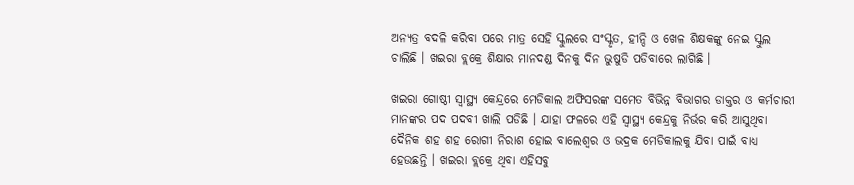ଅନ୍ୟତ୍ର ବଦଳି କରିବା ପରେ ମାତ୍ର ସେହି ସ୍କୁଲରେ ସଂସ୍କୃତ, ହୀନ୍ଦି ଓ ଖେଳ ଶିକ୍ଷକଙ୍କୁ ନେଇ ସ୍କୁଲ ଚାଲିଛି । ଖଇରା ବ୍ଲକ୍ରେ ଶିକ୍ଷାର ମାନଦଣ୍ଡ ଦିନକୁ ଦିନ ଭୁଷୁଡି ପଡିବାରେ ଲାଗିଛି ।

ଖଇରା ଗୋଷ୍ଠୀ ସ୍ୱାସ୍ଥ୍ୟ କେନ୍ଦ୍ରରେ ମେଡିକାଲ ଅଫିସରଙ୍କ ସମେତ ବିଭିନ୍ନ ବିଭାଗର ଡାକ୍ତର ଓ କର୍ମଚାରୀ ମାନଙ୍କର ପଦ ପଦବୀ ଖାଲି ପଡିଛି । ଯାହା ଫଳରେ ଏହି ସ୍ୱାସ୍ଥ୍ୟ କେନ୍ଦ୍ରକୁ ନିର୍ଭର କରି ଆସୁଥିବା ଦୈନିକ ଶହ ଶହ ରୋଗୀ ନିରାଶ ହୋଇ ବାଲେଶ୍ୱର ଓ ଭଦ୍ରକ ମେଡିକାଲକୁ ଯିବା ପାଇଁ ବାଧ୍ୟ ହେଉଛନ୍ତି । ଖଇରା ବ୍ଲକ୍ରେ ଥିବା ଏହିସବୁ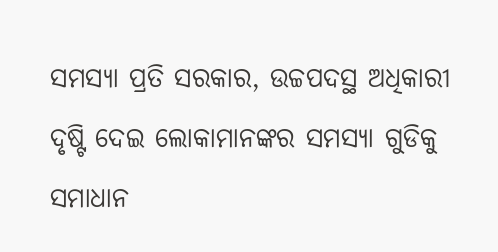ସମସ୍ୟା ପ୍ରତି ସରକାର, ଉଚ୍ଚପଦସ୍ଥ ଅଧିକାରୀ ଦୃଷ୍ଟି ଦେଇ ଲୋକାମାନଙ୍କର ସମସ୍ୟା ଗୁଡିକୁ ସମାଧାନ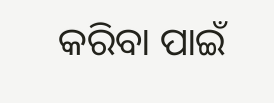କରିବା ପାଇଁ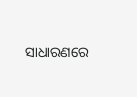ସାଧାରଣରେ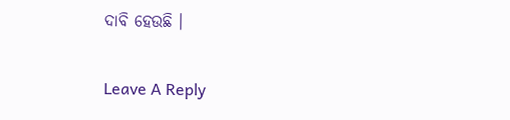ଦାବି ହେଉଛି ।

Leave A Reply